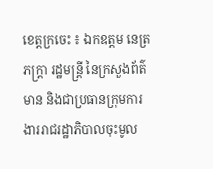ខេត្តក្រចេះ ៖ ឯកឧត្តម នេត្រ ភក្រ្តា រដ្ឋមន្រ្តី នៃក្រសួងព័ត៌មាន និងជាប្រធានក្រុមការងាររាជរដ្ឋាភិបាលចុះមូល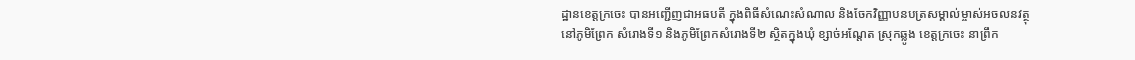ដ្ឋានខេត្តក្រចេះ បានអញ្ជេីញជាអធបតី ក្នុងពិធីសំណេះសំណាល និងចែកវិញ្ញាបនបត្រសម្គាល់ម្ចាស់អចលនវត្ថុ នៅភូមិព្រែក សំរោងទី១ និងភូមិព្រែកសំរោងទី២ ស្ថិតក្នុងឃុំ ខ្សាច់អណ្តែត ស្រុកឆ្លូង ខេត្តក្រចេះ នាព្រឹក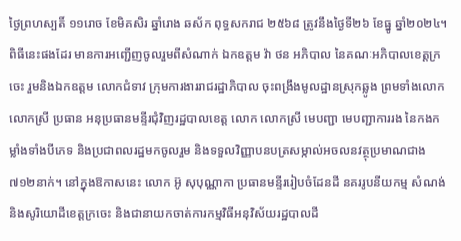ថ្ងៃព្រហស្បតិ៍ ១១រោច ខែមិគសិរ ឆ្នាំរោង ឆស័ក ពុទ្ធសករាជ ២៥៦៨ ត្រូវនឹងថ្ងៃទី២៦ ខែធ្នូ ឆ្នាំ២០២៤។ ពិធីនេះផងដែរ មានការអញ្ជេីញចូលរួមពីសំណាក់ ឯកឧត្តម វ៉ា ថន អភិបាល នៃគណៈអភិបាលខេត្តក្រចេះ រួមនិងឯកឧត្តម លោកជំទាវ ក្រុមការងាររាជរដ្ឋាភិបាល ចុះពង្រឹងមូលដ្ឋានស្រុកឆ្លូង ព្រមទាំងលោក លោកស្រី ប្រធាន អនុប្រធានមន្ទីរជុំវិញរដ្ឋបាលខេត្ត លោក លោកស្រី មេបញ្ជា មេបញ្ជាការរង នៃកងកម្លាំងទាំងបីភេទ និងប្រជាពលរដ្ឋមកចូលរួម និងទទួលវិញ្ញាបនបត្រសម្កាល់អចលនវត្ថុប្រមាណជាង ៧១២នាក់។ នៅក្នុងឱកាសនេះ លោក អ៊ូ សុបុណ្ណាកា ប្រធានមន្ទីររៀបចំដែនដី នគររូបនីយកម្ម សំណង់ និងសូរិយោដីខេត្តក្រចេះ និងជានាយកចាត់ការកម្មវិធីអនុវិស័យរដ្ឋបាលដី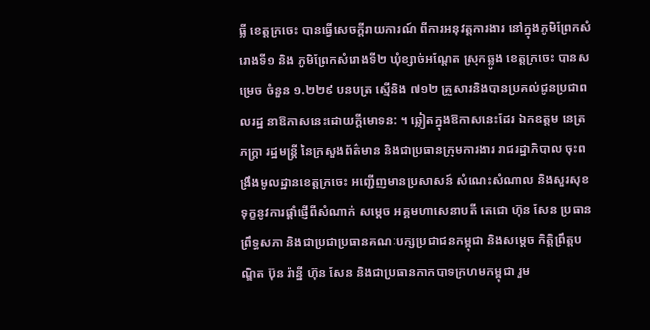ធ្លី ខេត្តក្រចេះ បានធ្វេីសេចក្តីរាយការណ៍ ពីការអនុវត្តការងារ នៅក្នុងភូមិព្រែកសំរោងទី១ និង ភូមិព្រែកសំរោងទី២ ឃុំខ្សាច់អណ្តែត ស្រុកឆ្លូង ខេត្តក្រចេះ បានសម្រេច ចំនួន ១.២២៩ បនបត្រ ស្មេីនិង ៧១២ គ្រួសារនិងបានប្រគល់ជូនប្រជាពលរដ្ឋ នាឱកាសនេះដោយក្តីមោទន: ។ ឆ្លៀតក្នុងឱកាសនេះដែរ ឯកឧត្តម នេត្រ ភក្រ្តា រដ្ឋមន្រ្តី នៃក្រសួងព័ត៌មាន និងជាប្រធានក្រុមការងារ រាជរដ្ឋាភិបាល ចុះពង្រឹងមូលដ្ឋានខេត្តក្រចេះ អញ្ជេីញមានប្រសាសន៍ សំណេះសំណាល និងសួរសុខទុក្ខនូវការផ្តាំផ្ញេីពីសំណាក់ សម្តេច អគ្គមហាសេនាបតី តេជោ ហ៊ុន សែន ប្រធានព្រឹទ្ធសភា និងជាប្រជាប្រធានគណៈបក្សប្រជាជនកម្ពុជា និងសម្តេច កិត្តិព្រឹត្តបណ្ឌិត ប៊ុន រ៉ានី្ន ហ៊ុន សែន និងជាប្រធានកាកបាទក្រហមកម្ពុជា រួម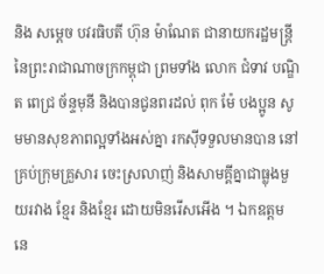និង សម្តេច បវរធិបតី ហ៊ុន ម៉ាណែត ជានាយករដ្ឋមន្រ្តី នៃព្រះរាជាណាចក្រកម្ពុជា ព្រមទាំង លោក ជំទាវ បណ្ឌិត ពេជ្រ ច័ន្ទមុនី និងបានជូនពរដល់ ពុក ម៉ែ បងប្អូន សូមមានសុខភាពល្អទាំងអស់គ្នា រកសុីទទួលមានបាន នៅគ្រប់ក្រុមគ្រួសារ ចេះស្រលាញ់ និងសាមគ្គីគ្នាជាធ្លុងមួយរវាង ខ្មែរ និងខ្មែរ ដោយមិនរេីសអេីង ។ ឯកឧត្តម នេ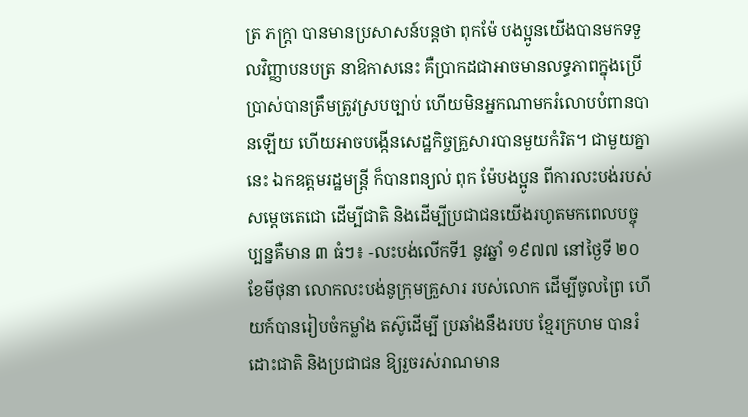ត្រ ភក្រ្តា បានមានប្រសាសន៍បន្តថា ពុកម៉ែ បងប្អូនយេីងបានមកទទួលវិញ្ញាបនបត្រ នាឱកាសនេះ គឺប្រាកដជាអាចមានលទ្ធភាពក្នុងប្រេីប្រាស់បានត្រឹមត្រូវស្របច្បាប់ ហេីយមិនអ្នកណាមករំលោបបំពានបានឡេីយ ហេីយអាចបង្កេីនសេដ្ឋកិច្ចគ្រួសារបានមួយកំរិត។ ជាមួយគ្នានេះ ឯកឧត្តមរដ្ឋមន្រ្តី ក៏បានពន្យល់ ពុក ម៉ែបងប្អូន ពីការលះបង់របស់សម្តេចតេជោ ដេីម្បីជាតិ និងដេីម្បីប្រជាជនយេីងរហូតមកពេលបច្ចុប្បន្នគឺមាន ៣ ធំៗ៖ -លះបង់លេីកទី1 នូវឆ្នាំ ១៩៧៧ នៅថ្ងៃទី ២០ ខែមីថុនា លោកលះបង់នូក្រុមគ្រួសារ របស់លោក ដេីម្បីចូលព្រៃ ហេីយក៍បានរៀបចំកម្លាំង តស៊ូដេីម្បី ប្រឆាំងនឹងរបប ខ្មែរក្រហម បានរំដោះជាតិ និងប្រជាជន ឱ្យរួចរស់រាណមាន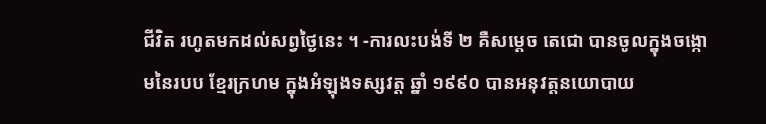ជីវិត រហូតមកដល់សព្វថ្ងៃនេះ ។ -ការលះបង់ទី ២ គឺសម្តេច តេជោ បានចូលក្នុងចង្កោមនៃរបប ខ្មែរក្រហម ក្នុងអំឡុងទស្សវត្ត ឆ្នាំ ១៩៩០ បានអនុវត្តនយោបាយ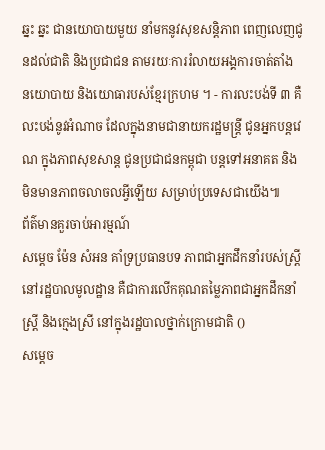ឆ្នះ ឆ្នះ ជានយោបាយមួយ នាំមកនូវសុខសន្តិភាព ពេញលេញជូនដល់ជាតិ និងប្រជាជន តាមរយៈការរំលាយអង្គការចាត់តាំង នយោបាយ និងយោធារបស់ខ្មែរក្រហម ។ - ការលះបង់ទី ៣ គឺលះបង់នូវអំណាច ដែលក្នុងនាមជានាយករដ្ឋមន្រ្តី ជូនអ្នកបន្តវេណ ក្នុងភាពសុខសាន្ត ជូនប្រជាជនកម្ពុជា បន្តទៅអនាគត និងមិនមានភាពចលាចលអី្វឡេីយ សម្រាប់ប្រទេសជាយេីង៕
ព័ត៌មានគួរចាប់អារម្មណ៍
សម្តេច ម៉ែន សំអន គាំទ្រប្រធានបទ ភាពជាអ្នកដឹកនាំរបស់ស្ត្រីនៅរដ្ឋបាលមូលដ្ឋាន គឺជាការលើកគុណតម្លៃភាពជាអ្នកដឹកនាំស្ត្រី និងក្មេងស្រី នៅក្នុងរដ្ឋបាលថ្នាក់ក្រោមជាតិ ()
សម្តេច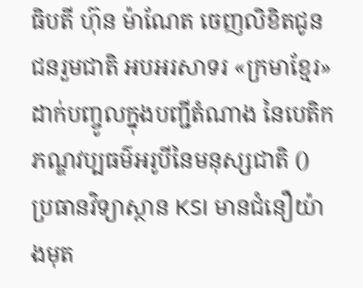ធិបតី ហ៊ុន ម៉ាណែត ចេញលិខិតជូនជនរួមជាតិ អបអរសាទរ «ក្រមាខ្មែរ» ដាក់បញ្ចូលក្នុងបញ្ជីតំណាង នៃបេតិកភណ្ឌវប្បធម៌អរូបីនៃមនុស្សជាតិ ()
ប្រធានវិទ្យាស្ថាន KSI មានជំនឿយ៉ាងមុត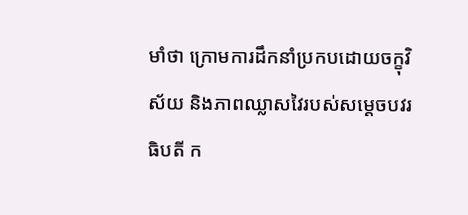មាំថា ក្រោមការដឹកនាំប្រកបដោយចក្ខុវិស័យ និងភាពឈ្លាសវៃរបស់សម្ដេចបវរធិបតី ក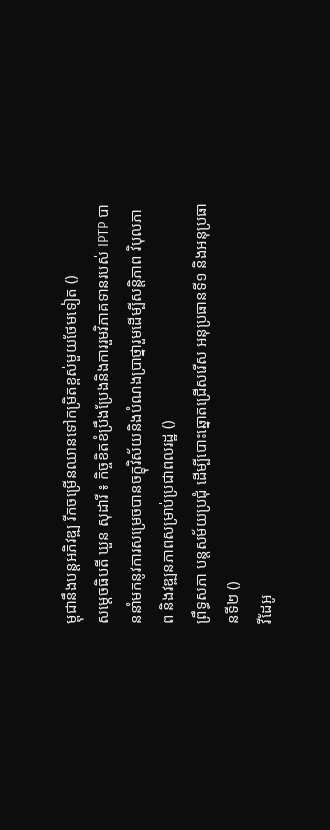ម្ពុជានឹងបន្តអភិវឌ្ឍ រីកចម្រើនឈានទៅកម្រិតខ្ពស់មួយថែមទៀត ()
សម្តេចធិបតី ឃួន សុដារី ៖ កិច្ចខិតខំប្រឹងប្រែងនិងការរួមវិភាគទានរបស់ IPTP បាននាំមកនូវការសម្រេចបានចក្ខុវិស័យនិងបំណងប្រាថ្នារួមដើម្បីសន្តិភាព វិបុលភាព និងវឌ្ឍនភាពសម្រាប់ប្រជាពលរដ្ឋ ()
ព្រឹទ្ធសភា បន្តសម័យប្រជុំ ដើម្បីបោះឆ្នោតជ្រើសរើស អនុប្រធានទី១ និងអនុប្រធានទី២ ()
វីដែអូ